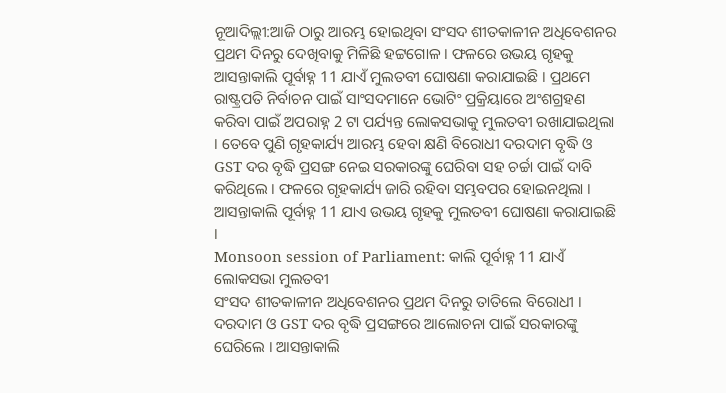ନୂଆଦିଲ୍ଲୀ:ଆଜି ଠାରୁ ଆରମ୍ଭ ହୋଇଥିବା ସଂସଦ ଶୀତକାଳୀନ ଅଧିବେଶନର ପ୍ରଥମ ଦିନରୁ ଦେଖିବାକୁ ମିଳିଛି ହଟ୍ଟଗୋଳ । ଫଳରେ ଉଭୟ ଗୃହକୁ ଆସନ୍ତାକାଲି ପୂର୍ବାହ୍ନ 11 ଯାଏଁ ମୁଲତବୀ ଘୋଷଣା କରାଯାଇଛି । ପ୍ରଥମେ ରାଷ୍ଟ୍ରପତି ନିର୍ବାଚନ ପାଇଁ ସାଂସଦମାନେ ଭୋଟିଂ ପ୍ରକ୍ରିୟାରେ ଅଂଶଗ୍ରହଣ କରିବା ପାଇଁ ଅପରାହ୍ନ 2 ଟା ପର୍ଯ୍ୟନ୍ତ ଲୋକସଭାକୁ ମୁଲତବୀ ରଖାଯାଇଥିଲା । ତେବେ ପୁଣି ଗୃହକାର୍ଯ୍ୟ ଆରମ୍ଭ ହେବା କ୍ଷଣି ବିରୋଧୀ ଦରଦାମ ବୃଦ୍ଧି ଓ GST ଦର ବୃଦ୍ଧି ପ୍ରସଙ୍ଗ ନେଇ ସରକାରଙ୍କୁ ଘେରିବା ସହ ଚର୍ଚ୍ଚା ପାଇଁ ଦାବି କରିଥିଲେ । ଫଳରେ ଗୃହକାର୍ଯ୍ୟ ଜାରି ରହିବା ସମ୍ଭବପର ହୋଇନଥିଲା । ଆସନ୍ତାକାଲି ପୂର୍ବାହ୍ନ 11 ଯାଏ ଉଭୟ ଗୃହକୁ ମୁଲତବୀ ଘୋଷଣା କରାଯାଇଛି ।
Monsoon session of Parliament: କାଲି ପୂର୍ବାହ୍ନ 11 ଯାଏଁ ଲୋକସଭା ମୁଲତବୀ
ସଂସଦ ଶୀତକାଳୀନ ଅଧିବେଶନର ପ୍ରଥମ ଦିନରୁ ତାତିଲେ ବିରୋଧୀ । ଦରଦାମ ଓ GST ଦର ବୃଦ୍ଧି ପ୍ରସଙ୍ଗରେ ଆଲୋଚନା ପାଇଁ ସରକାରଙ୍କୁ ଘେରିଲେ । ଆସନ୍ତାକାଲି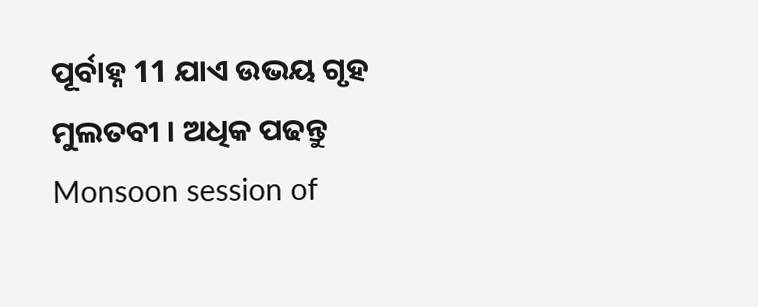ପୂର୍ବାହ୍ନ 11 ଯାଏ ଉଭୟ ଗୃହ ମୁଲତବୀ । ଅଧିକ ପଢନ୍ତୁ
Monsoon session of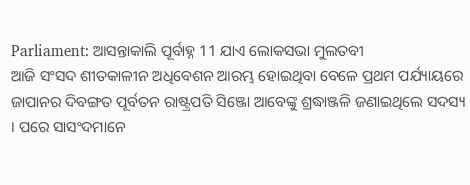Parliament: ଆସନ୍ତାକାଲି ପୂର୍ବାହ୍ନ 11 ଯାଏ ଲୋକସଭା ମୁଲତବୀ
ଆଜି ସଂସଦ ଶୀତକାଳୀନ ଅଧିବେଶନ ଆରମ୍ଭ ହୋଇଥିବା ବେଳେ ପ୍ରଥମ ପର୍ଯ୍ୟାୟରେ ଜାପାନର ଦିବଙ୍ଗତ ପୂର୍ବତନ ରାଷ୍ଟ୍ରପତି ସିଞ୍ଜୋ ଆବେଙ୍କୁ ଶ୍ରଦ୍ଧାଞ୍ଜଳି ଜଣାଇଥିଲେ ସଦସ୍ୟ । ପରେ ସାସଂଦମାନେ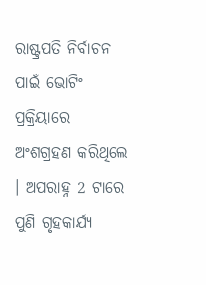ରାଷ୍ଟ୍ରପତି ନିର୍ବାଚନ ପାଇଁ ଭୋଟିଂ ପ୍ରକ୍ରିୟାରେ ଅଂଶଗ୍ରହଣ କରିଥିଲେ । ଅପରାହ୍ନ 2 ଟାରେ ପୁଣି ଗୃହକାର୍ଯ୍ୟ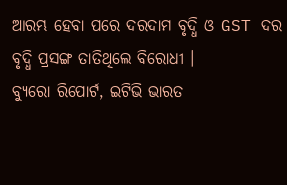ଆରମ୍ଭ ହେବା ପରେ ଦରଦାମ ବୃଦ୍ଧି ଓ GST ଦର ବୃଦ୍ଧି ପ୍ରସଙ୍ଗ ତାତିଥିଲେ ବିରୋଧୀ ।
ବ୍ୟୁରୋ ରିପୋର୍ଟ, ଇଟିଭି ଭାରତ